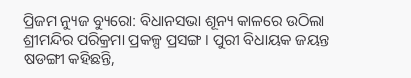ପ୍ରିଜମ ନ୍ୟୁଜ ବ୍ୟୁରୋ: ବିଧାନସଭା ଶୂନ୍ୟ କାଳରେ ଉଠିଲା ଶ୍ରୀମନ୍ଦିର ପରିକ୍ରମା ପ୍ରକଳ୍ପ ପ୍ରସଙ୍ଗ । ପୁରୀ ବିଧାୟକ ଜୟନ୍ତ ଷଡଙ୍ଗୀ କହିଛନ୍ତି,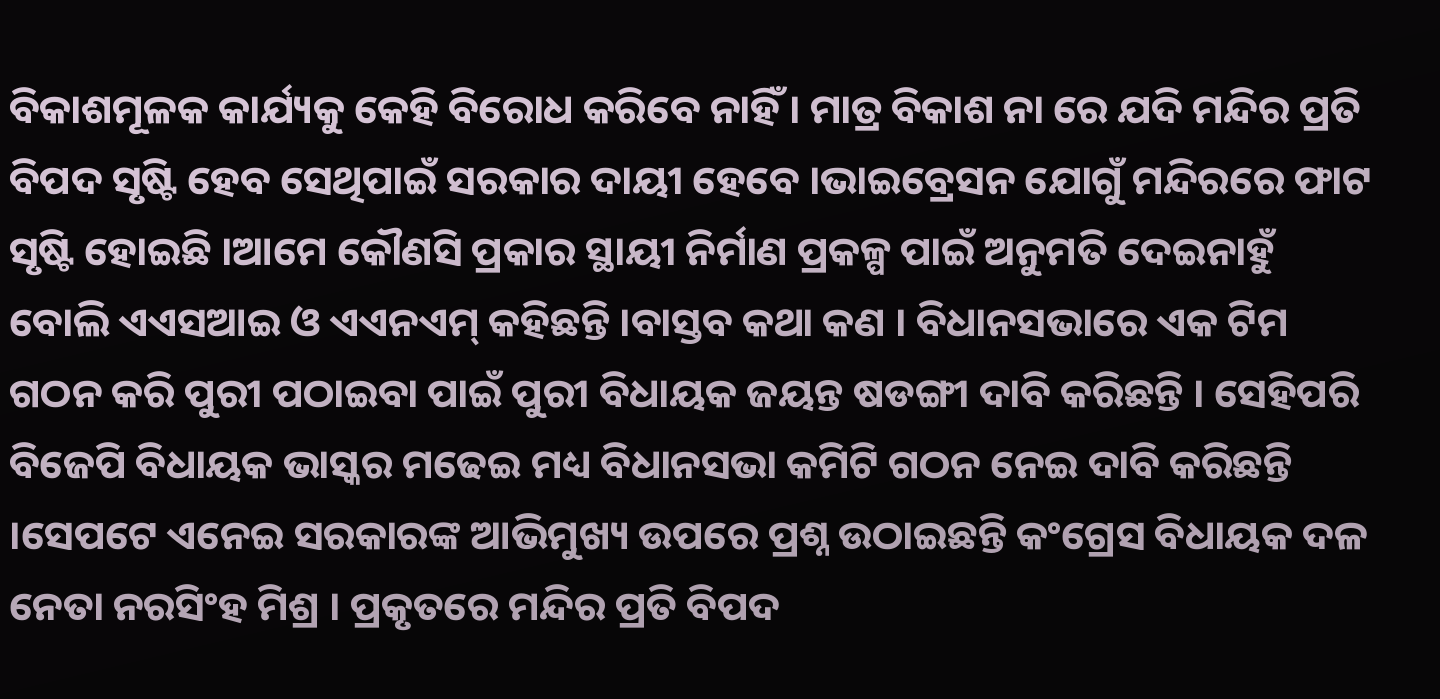ବିକାଶମୂଳକ କାର୍ଯ୍ୟକୁ କେହି ବିରୋଧ କରିବେ ନାହିଁ । ମାତ୍ର ବିକାଶ ନା ରେ ଯଦି ମନ୍ଦିର ପ୍ରତି ବିପଦ ସୃଷ୍ଟି ହେବ ସେଥିପାଇଁ ସରକାର ଦାୟୀ ହେବେ ।ଭାଇବ୍ରେସନ ଯୋଗୁଁ ମନ୍ଦିରରେ ଫାଟ ସୃଷ୍ଟି ହୋଇଛି ।ଆମେ କୌଣସି ପ୍ରକାର ସ୍ଥାୟୀ ନିର୍ମାଣ ପ୍ରକଳ୍ପ ପାଇଁ ଅନୁମତି ଦେଇନାହୁଁ ବୋଲି ଏଏସଆଇ ଓ ଏଏନଏମ୍ କହିଛନ୍ତି ।ବାସ୍ତବ କଥା କଣ । ବିଧାନସଭାରେ ଏକ ଟିମ ଗଠନ କରି ପୁରୀ ପଠାଇବା ପାଇଁ ପୁରୀ ବିଧାୟକ ଜୟନ୍ତ ଷଡଙ୍ଗୀ ଦାବି କରିଛନ୍ତି । ସେହିପରି ବିଜେପି ବିଧାୟକ ଭାସ୍କର ମଢେଇ ମଧ୍ୟ ବିଧାନସଭା କମିଟି ଗଠନ ନେଇ ଦାବି କରିଛନ୍ତି ।ସେପଟେ ଏନେଇ ସରକାରଙ୍କ ଆଭିମୁଖ୍ୟ ଉପରେ ପ୍ରଶ୍ନ ଉଠାଇଛନ୍ତି କଂଗ୍ରେସ ବିଧାୟକ ଦଳ ନେତା ନରସିଂହ ମିଶ୍ର । ପ୍ରକୃତରେ ମନ୍ଦିର ପ୍ରତି ବିପଦ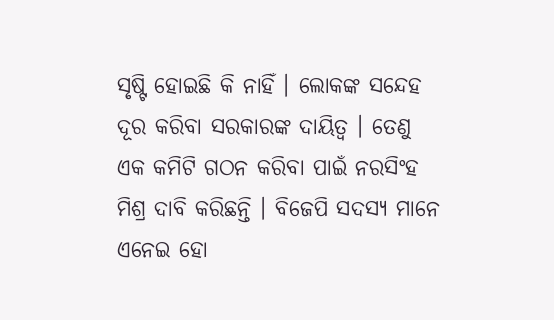ସୃଷ୍ଟି ହୋଇଛି କି ନାହିଁ । ଲୋକଙ୍କ ସନ୍ଦେହ ଦୂର କରିବା ସରକାରଙ୍କ ଦାୟିତ୍ୱ । ତେଣୁ ଏକ କମିଟି ଗଠନ କରିବା ପାଇଁ ନରସିଂହ ମିଶ୍ର ଦାବି କରିଛନ୍ତି । ବିଜେପି ସଦସ୍ୟ ମାନେ ଏନେଇ ହୋ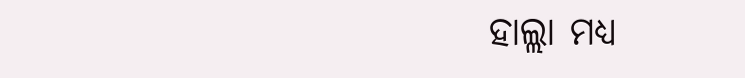ହାଲ୍ଲା ମଧ୍ୟ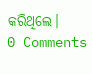କରିଥିଲେ।
0 Comments